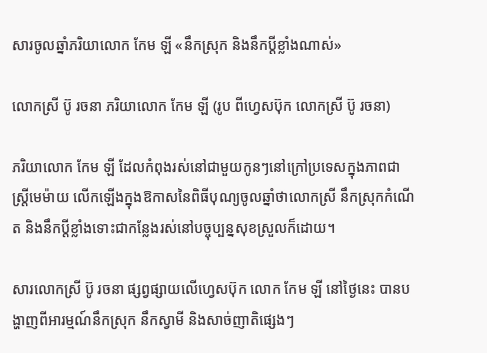សារចូលឆ្នាំភរិយាលោក កែម ឡី «នឹកស្រុក និងនឹកប្តីខ្លាំងណាស់»

លោកស្រី ប៊ូ រចនា ភរិយាលោក កែម ឡី (រូប ពីហ្វេសប៊ុក លោកស្រី ប៊ូ រចនា)

ភរិយាលោក កែម ឡី ដែលកំពុងរស់នៅជាមួយកូនៗនៅក្រៅប្រទេសក្នុងភាពជាស្ត្រីមេម៉ាយ លើកឡើងក្នុងឱកាសនៃពិធីបុណ្យចូលឆ្នាំថាលោកស្រី នឹកស្រុកកំណើត និងនឹកប្តីខ្លាំងទោះជាកន្លែងរស់នៅបច្ចុប្បន្នសុខស្រួលក៏ដោយ។

សារលោកស្រី ប៊ូ រចនា ផ្សព្វផ្សាយលើហ្វេសប៊ុក លោក កែម ឡី នៅថ្ងៃនេះ បានបង្ហាញពីអារម្មណ៍នឹកស្រុក នឹកស្វាមី និងសាច់ញាតិផ្សេងៗ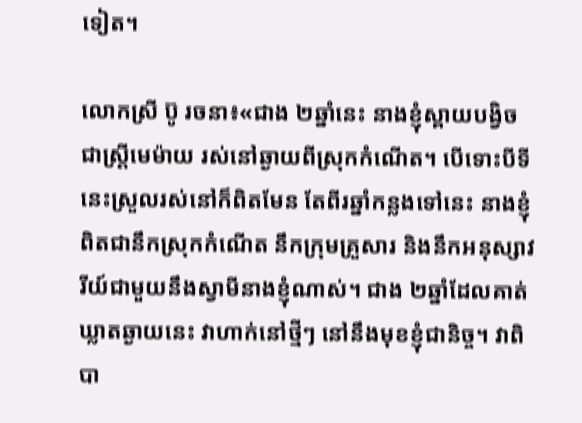ទៀត។

លោកស្រី ប៊ូ រចនា៖«ជាង ២ឆ្នាំនេះ នាងខ្ញុំស្ពាយបង្វិចជាស្ត្រីមេម៉ាយ រស់នៅឆ្ងាយពីស្រុកកំណើត។ បើទោះបីទីនេះស្រួលរស់នៅក៏ពិតមែន តែពីរឆ្នាំកន្លងទៅនេះ នាងខ្ញុំពិតជានឹកស្រុកកំណើត នឹកក្រុមគ្រួសារ និងនឹកអនុស្សាវរីយ៍ជាមួយនឹងស្វាមីនាងខ្ញុំណាស់។ ជាង ២ឆ្នាំដែលគាត់ឃ្លាតឆ្ងាយនេះ វាហាក់នៅថ្មីៗ នៅនឹងមុខខ្ញុំជានិច្ច។ វាពិបា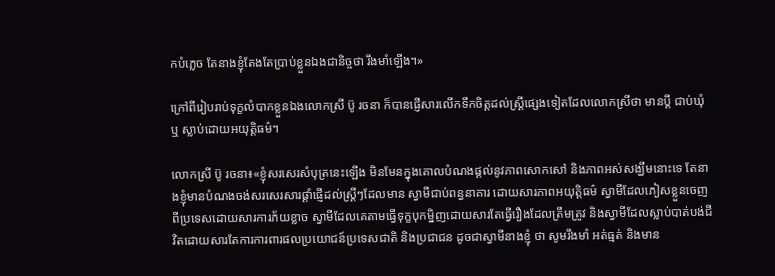កបំភ្លេច តែនាងខ្ញុំតែងតែប្រាប់ខ្លួនឯងជានិច្ចថា រឹងមាំឡើង។»

ក្រៅពីរៀបរាប់ទុក្ខលំបាកខ្លួនឯងលោកស្រី ប៊ូ រចនា ក៏បានផ្ញើសារលើកទឹកចិត្តដល់ស្ត្រីផ្សេងទៀតដែលលោកស្រីថា មានប្តី ជាប់ឃុំ ឬ ស្លាប់ដោយអយុត្តិធម៌។

លោកស្រី ប៊ូ រចនា៖«ខ្ញុំសរសេរសំបុត្រនេះឡើង មិនមែនក្នុងគោលបំណងផ្តល់នូវភាពសោកសៅ និងភាពអស់សង្ឃឹមនោះទេ តែនាងខ្ញុំមានបំណងចង់សរសេរសារផ្តាំផ្ញើដល់ស្ត្រីៗដែលមាន ស្វាមីជាប់ពន្ធនាគារ ដោយសារភាពអយុត្តិធម៌ ស្វាមីដែលភៀសខ្លួនចេញពីប្រទេសដោយសារការភ័យខ្លាច ស្វាមីដែលគេតាមធ្វើទុក្ខបុកម្និញដោយសារតែធ្វើរឿងដែលត្រឹមត្រូវ និងស្វាមីដែលស្លាប់បាត់បង់ជីវិតដោយសារតែការការពារផលប្រយោជន៍ប្រទេសជាតិ និងប្រជាជន ដូចជាស្វាមីនាងខ្ញុំ ថា សូមរឹងមាំ អត់ធ្មត់ និងមាន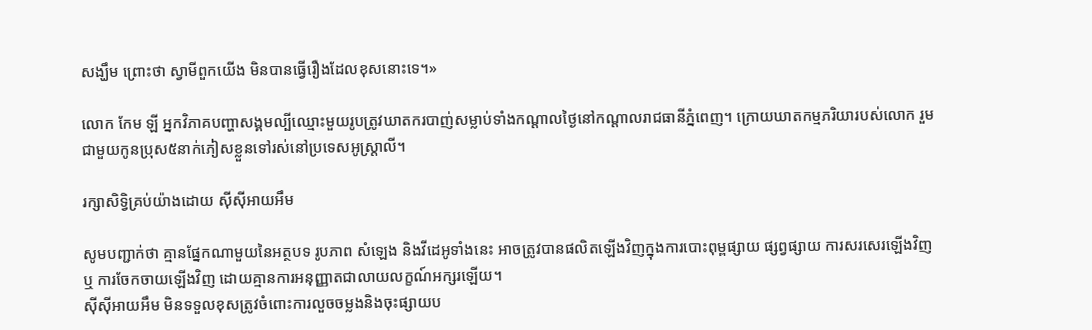សង្ឃឹម ព្រោះថា ស្វាមីពួកយើង មិនបានធ្វើរឿងដែលខុសនោះទេ។»

លោក កែម ឡី អ្នកវិភាគបញ្ហាសង្គមល្បីឈ្មោះមួយរូបត្រូវឃាតករបាញ់សម្លាប់ទាំងកណ្តាលថ្ងៃនៅកណ្តាលរាជធានីភ្នំពេញ។ ក្រោយឃាតកម្មភរិយារបស់លោក រួមជាមួយកូនប្រុស៥នាក់ភៀសខ្លួនទៅរស់នៅប្រទេសអូស្ត្រាលី។

រក្សាសិទ្វិគ្រប់យ៉ាងដោយ ស៊ីស៊ីអាយអឹម

សូមបញ្ជាក់ថា គ្មានផ្នែកណាមួយនៃអត្ថបទ រូបភាព សំឡេង និងវីដេអូទាំងនេះ អាចត្រូវបានផលិតឡើងវិញក្នុងការបោះពុម្ពផ្សាយ ផ្សព្វផ្សាយ ការសរសេរឡើងវិញ ឬ ការចែកចាយឡើងវិញ ដោយគ្មានការអនុញ្ញាតជាលាយលក្ខណ៍អក្សរឡើយ។
ស៊ីស៊ីអាយអឹម មិនទទួលខុសត្រូវចំពោះការលួចចម្លងនិងចុះផ្សាយប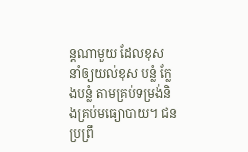ន្តណាមួយ ដែលខុស នាំឲ្យយល់ខុស បន្លំ ក្លែងបន្លំ តាមគ្រប់ទម្រង់និងគ្រប់មធ្យោបាយ។ ជនប្រព្រឹ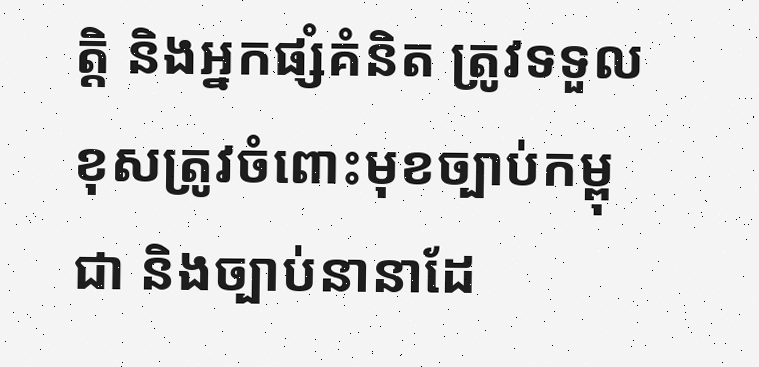ត្តិ និងអ្នកផ្សំគំនិត ត្រូវទទួលខុសត្រូវចំពោះមុខច្បាប់កម្ពុជា និងច្បាប់នានាដែ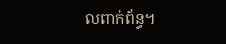លពាក់ព័ន្ធ។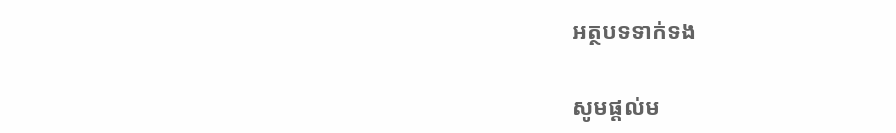អត្ថបទទាក់ទង

សូមផ្ដល់ម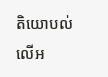តិយោបល់លើអ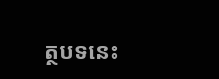ត្ថបទនេះ